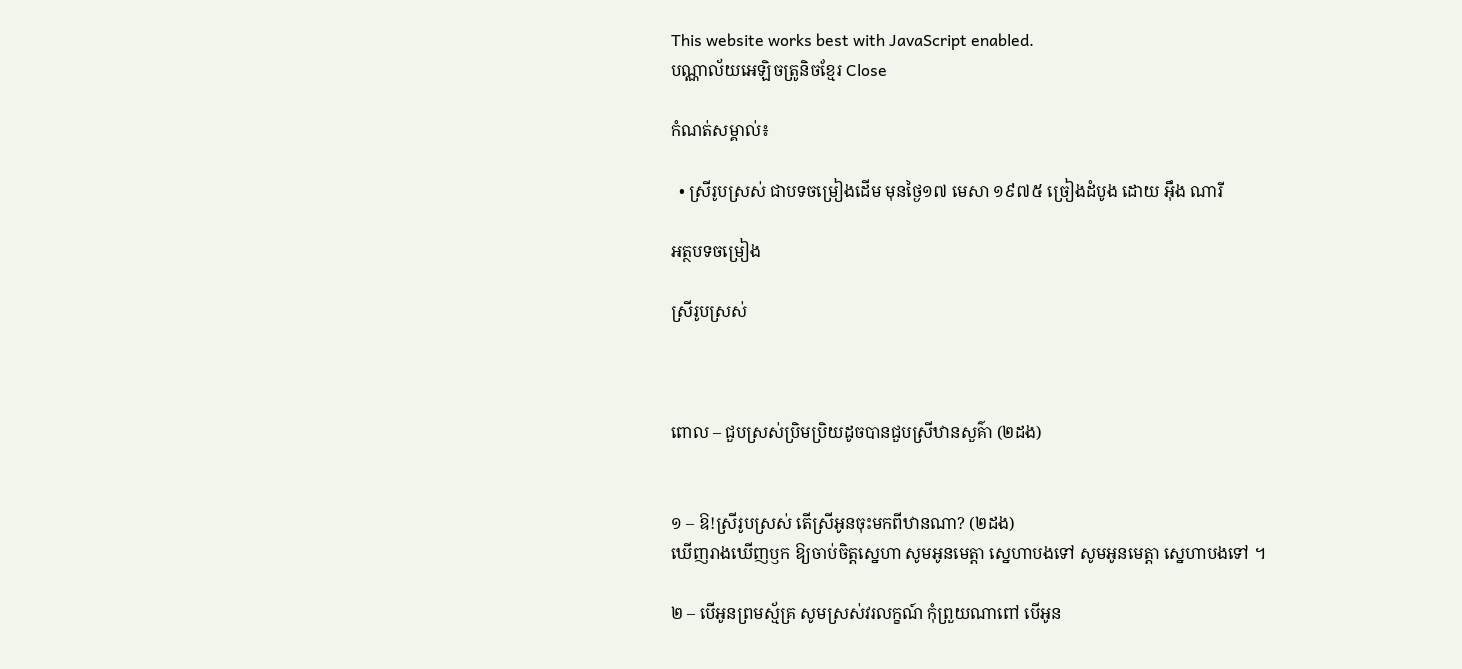This website works best with JavaScript enabled.
បណ្ណាល័យអេឡិចត្រូនិចខ្មែរ Close

កំណត់សម្គាល់៖

  • ស្រីរូបស្រស់ ជាបទចម្រៀងដើម មុនថ្ងៃ១៧ មេសា ១៩៧៥ ច្រៀងដំបូង ដោយ អ៊ឹង ណារី

អត្ថបទចម្រៀង

ស្រីរូបស្រស់



ពោល – ជួបស្រស់ប្រិមប្រិយដូចបានជួបស្រីឋានសួគ៌ា (២ដង)


១ – ឱ!ស្រីរូបស្រស់ តើស្រីអូនចុះមកពីឋានណា? (២ដង)
ឃើញរាងឃើញឫក ឱ្យចាប់ចិត្តស្នេហា សូមអូនមេត្តា ស្នេហាបងទៅ សូមអូនមេត្តា ស្នេហាបងទៅ ។

២ – បើអូនព្រមស្ម័គ្រ សូមស្រស់វរលក្ខណ៍ កុំព្រួយណាពៅ បើអូន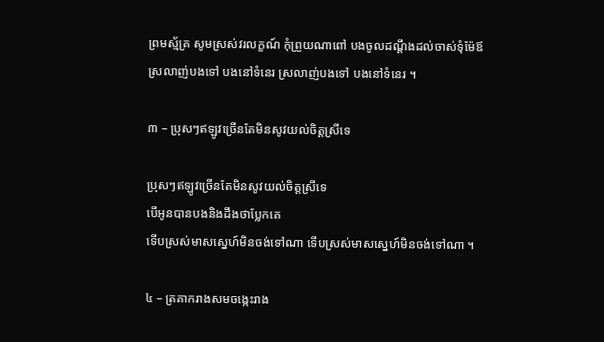ព្រមស្ម័គ្រ សូមស្រស់វរលក្ខណ៍ កុំព្រួយណាពៅ បងចូលដណ្ដឹងដល់ចាស់ទុំម៉ែឪ
ស្រលាញ់បងទៅ បងនៅទំនេរ ស្រលាញ់បងទៅ បងនៅទំនេរ ។

៣ – ប្រុសៗឥឡូវច្រើនតែមិនសូវយល់ចិត្តស្រីទេ

ប្រុសៗឥឡូវច្រើនតែមិនសូវយល់ចិត្តស្រីទេ
បើអូនបានបងនិងដឹងថាប្លែកគេ
ទើបស្រស់មាសស្នេហ៍មិនចង់ទៅណា ទើបស្រស់មាសស្នេហ៍មិនចង់ទៅណា ។

៤ – ត្រគាករាងសមចង្កេះរាង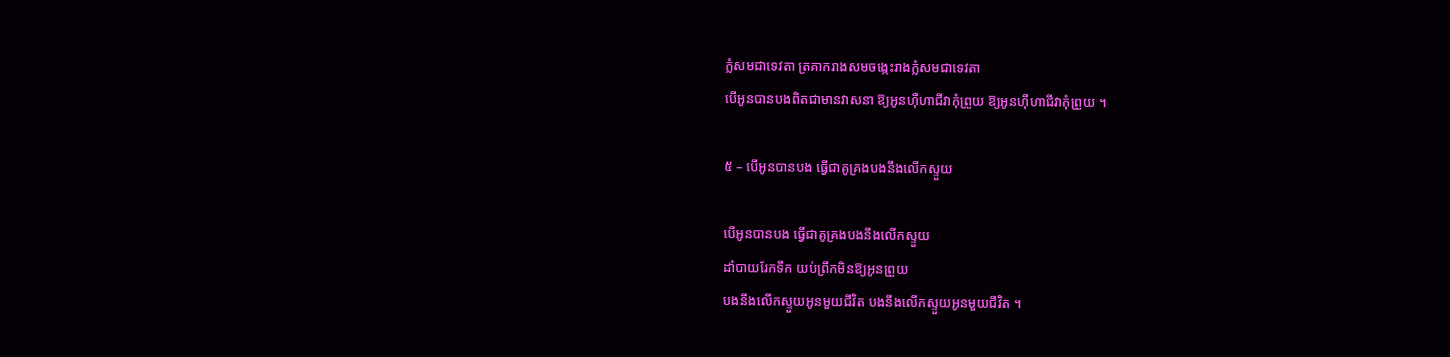ក្លំសមជាទេវតា ត្រគាករាងសមចង្កេះរាងក្លំសមជាទេវតា
បើអូនបានបងពិតជាមានវាសនា ឱ្យអូនហ៊ឺហាជីវាកុំព្រួយ ឱ្យអូនហ៊ឺហាជីវាកុំព្រួយ ។

៥ – បើអូនបានបង ធ្វើជាគូគ្រងបងនឹងលើកស្ទួយ

បើអូនបានបង ធ្វើជាគូគ្រងបងនឹងលើកស្ទួយ
ដាំបាយរែកទឹក យប់ព្រឹកមិនឱ្យអូនព្រួយ
បងនឹងលើកស្ទួយអូនមួយជីវិត បងនឹងលើកស្ទួយអូនមួយជីវិត ។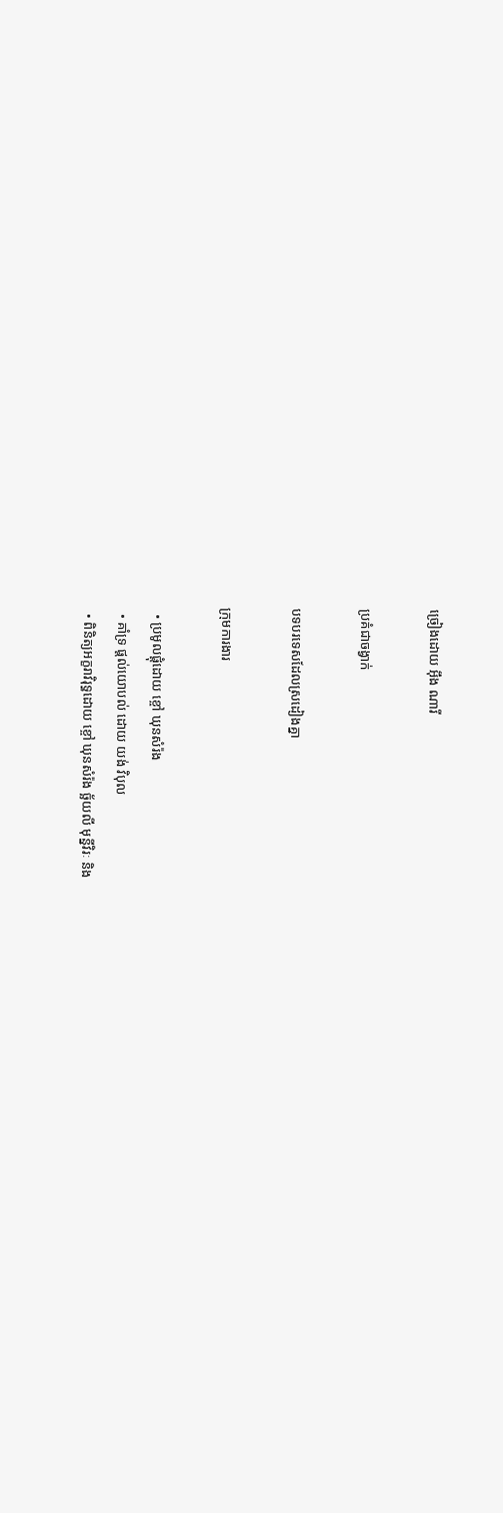ច្រៀងដោយ អ៊ឹង ណារី

ប្រគំជាចង្វាក់

បទបរទេសដែលស្រដៀងគ្នា

ក្រុមការងារ

  • ប្រមូលផ្ដុំដោយ ខ្ចៅ ឃុនសំរ៉ង
  • គាំទ្រ ផ្ដល់យោបល់ ដោយ យង់ វិបុល
  • ពិនិត្យអក្ខរាវិរុទ្ធដោយ ខ្ចៅ ឃុនសំរ៉ង ច្ឆ័យលី មុន្នីវិរៈ និង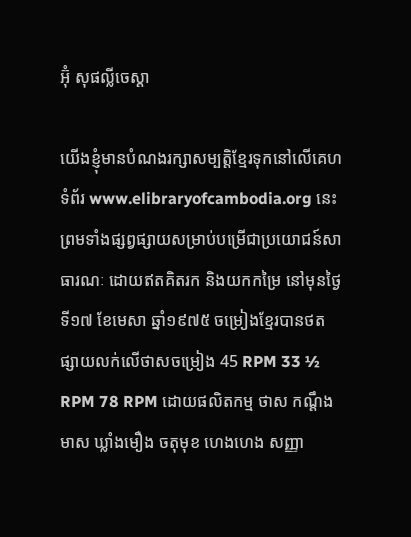អ៊ុំ សុផល្លីចេស្តា

យើងខ្ញុំមានបំណងរក្សាសម្បត្តិខ្មែរទុកនៅលើគេហទំព័រ www.elibraryofcambodia.org នេះ ព្រមទាំងផ្សព្វផ្សាយសម្រាប់បម្រើជាប្រយោជន៍សាធារណៈ ដោយឥតគិតរក និងយកកម្រៃ នៅមុនថ្ងៃទី១៧ ខែមេសា ឆ្នាំ១៩៧៥ ចម្រៀងខ្មែរបានថតផ្សាយលក់លើថាសចម្រៀង 45 RPM 33 ½ RPM 78 RPM ដោយផលិតកម្ម ថាស កណ្ដឹងមាស ឃ្លាំងមឿង ចតុមុខ ហេងហេង សញ្ញា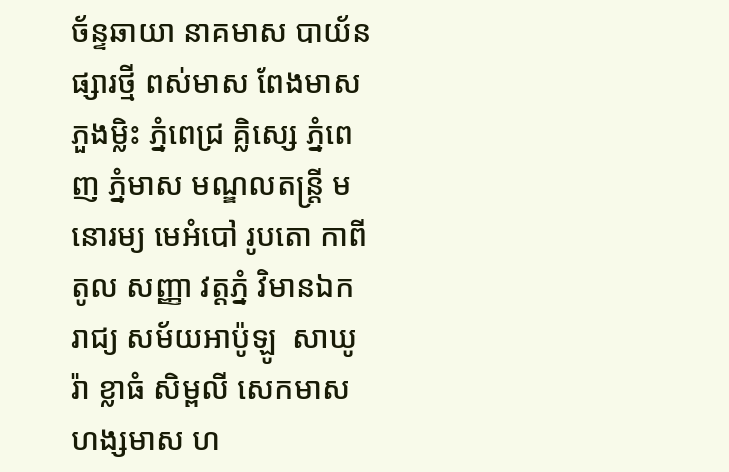ច័ន្ទឆាយា នាគមាស បាយ័ន ផ្សារថ្មី ពស់មាស ពែងមាស ភួងម្លិះ ភ្នំពេជ្រ គ្លិស្សេ ភ្នំពេញ ភ្នំមាស មណ្ឌលតន្រ្តី មនោរម្យ មេអំបៅ រូបតោ កាពីតូល សញ្ញា វត្តភ្នំ វិមានឯករាជ្យ សម័យអាប៉ូឡូ  សាឃូរ៉ា ខ្លាធំ សិម្ពលី សេកមាស ហង្សមាស ហ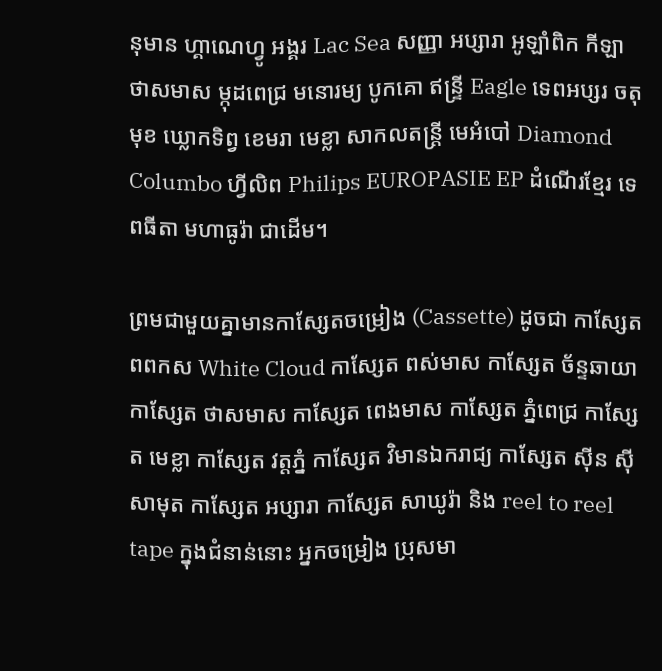នុមាន ហ្គាណេហ្វូ អង្គរ Lac Sea សញ្ញា អប្សារា អូឡាំពិក កីឡា ថាសមាស ម្កុដពេជ្រ មនោរម្យ បូកគោ ឥន្ទ្រី Eagle ទេពអប្សរ ចតុមុខ ឃ្លោកទិព្វ ខេមរា មេខ្លា សាកលតន្ត្រី មេអំបៅ Diamond Columbo ហ្វីលិព Philips EUROPASIE EP ដំណើរខ្មែរ ទេពធីតា មហាធូរ៉ា ជាដើម។

ព្រមជាមួយគ្នាមានកាសែ្សតចម្រៀង (Cassette) ដូចជា កាស្សែត ពពកស White Cloud កាស្សែត ពស់មាស កាស្សែត ច័ន្ទឆាយា កាស្សែត ថាសមាស កាស្សែត ពេងមាស កាស្សែត ភ្នំពេជ្រ កាស្សែត មេខ្លា កាស្សែត វត្តភ្នំ កាស្សែត វិមានឯករាជ្យ កាស្សែត ស៊ីន ស៊ីសាមុត កាស្សែត អប្សារា កាស្សែត សាឃូរ៉ា និង reel to reel tape ក្នុងជំនាន់នោះ អ្នកចម្រៀង ប្រុសមា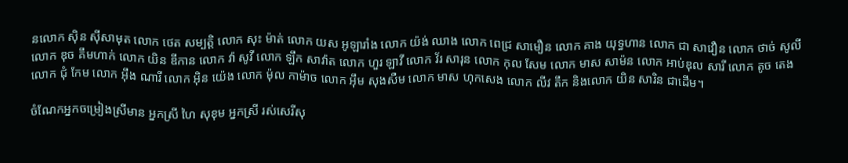នលោក ស៊ិន ស៊ីសាមុត លោក ថេត សម្បត្តិ លោក សុះ ម៉ាត់ លោក យស អូឡារាំង លោក យ៉ង់ ឈាង លោក ពេជ្រ សាមឿន លោក គាង យុទ្ធហាន លោក ជា សាវឿន លោក ថាច់ សូលី លោក ឌុច គឹមហាក់ លោក យិន ឌីកាន លោក វ៉ា សូវី លោក ឡឹក សាវ៉ាត លោក ហួរ ឡាវី លោក វ័រ សារុន លោក កុល សែម លោក មាស សាម៉ន លោក អាប់ឌុល សារី លោក តូច តេង លោក ជុំ កែម លោក អ៊ឹង ណារី លោក អ៊ិន យ៉េង លោក ម៉ុល កាម៉ាច លោក អ៊ឹម សុងសឺម លោក មាស ហុកសេង លោក លីវ តឹក និងលោក យិន សារិន ជាដើម។

ចំណែកអ្នកចម្រៀងស្រីមាន អ្នកស្រី ហៃ សុខុម អ្នកស្រី រស់សេរីសុ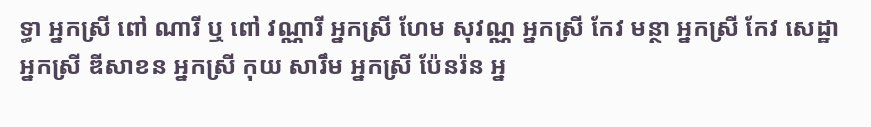ទ្ធា អ្នកស្រី ពៅ ណារី ឬ ពៅ វណ្ណារី អ្នកស្រី ហែម សុវណ្ណ អ្នកស្រី កែវ មន្ថា អ្នកស្រី កែវ សេដ្ឋា អ្នកស្រី ឌីសាខន អ្នកស្រី កុយ សារឹម អ្នកស្រី ប៉ែនរ៉ន អ្ន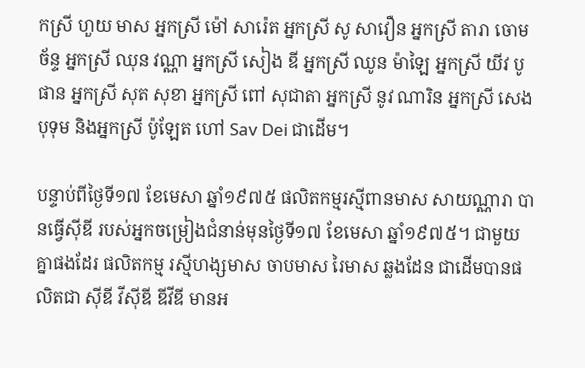កស្រី ហួយ មាស អ្នកស្រី ម៉ៅ សារ៉េត អ្នកស្រី សូ សាវឿន អ្នកស្រី តារា ចោមច័ន្ទ អ្នកស្រី ឈុន វណ្ណា អ្នកស្រី សៀង ឌី អ្នកស្រី ឈូន ម៉ាឡៃ អ្នកស្រី យីវ បូផាន អ្នកស្រី សុត សុខា អ្នកស្រី ពៅ សុជាតា អ្នកស្រី នូវ ណារិន អ្នកស្រី សេង បុទុម និងអ្នកស្រី ប៉ូឡែត ហៅ Sav Dei ជាដើម។

បន្ទាប់ពីថ្ងៃទី១៧ ខែមេសា ឆ្នាំ១៩៧៥ ផលិតកម្មរស្មីពានមាស សាយណ្ណារា បានធ្វើស៊ីឌី របស់អ្នកចម្រៀងជំនាន់មុនថ្ងៃទី១៧ ខែមេសា ឆ្នាំ១៩៧៥។ ជាមួយគ្នាផងដែរ ផលិតកម្ម រស្មីហង្សមាស ចាបមាស រៃមាស ឆ្លងដែន ជាដើមបានផលិតជា ស៊ីឌី វីស៊ីឌី ឌីវីឌី មានអ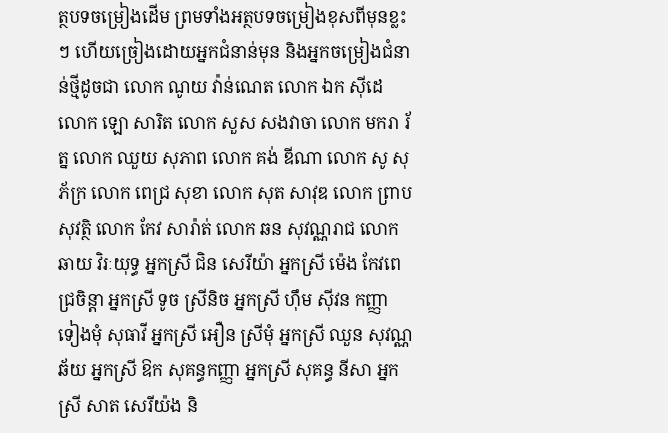ត្ថបទចម្រៀងដើម ព្រមទាំងអត្ថបទចម្រៀងខុសពីមុនខ្លះៗ ហើយច្រៀងដោយអ្នកជំនាន់មុន និងអ្នកចម្រៀងជំនាន់ថ្មីដូចជា លោក ណូយ វ៉ាន់ណេត លោក ឯក ស៊ីដេ លោក ឡោ សារិត លោក សួស សងវាចា លោក មករា រ័ត្ន លោក ឈួយ សុភាព លោក គង់ ឌីណា លោក សូ សុភ័ក្រ លោក ពេជ្រ សុខា លោក សុត សាវុឌ លោក ព្រាប សុវត្ថិ លោក កែវ សារ៉ាត់ លោក ឆន សុវណ្ណរាជ លោក ឆាយ វិរៈយុទ្ធ អ្នកស្រី ជិន សេរីយ៉ា អ្នកស្រី ម៉េង កែវពេជ្រចិន្តា អ្នកស្រី ទូច ស្រីនិច អ្នកស្រី ហ៊ឹម ស៊ីវន កញ្ញា ទៀងមុំ សុធាវី អ្នកស្រី អឿន ស្រីមុំ អ្នកស្រី ឈួន សុវណ្ណឆ័យ អ្នកស្រី ឱក សុគន្ធកញ្ញា អ្នកស្រី សុគន្ធ នីសា អ្នកស្រី សាត សេរីយ៉ង និ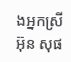ងអ្នកស្រី អ៊ុន សុផ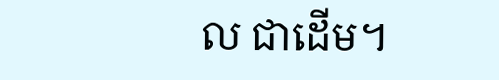ល ជាដើម។